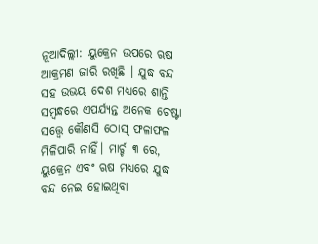ନୂଆଦିଲ୍ଲୀ: ୟୁକ୍ରେନ ଉପରେ ଋଷ ଆକ୍ରମଣ ଜାରି ରଖିଛି । ଯୁଦ୍ଧ ବନ୍ଦ ସହ ଉଭୟ ଦେଶ ମଧ୍ୟରେ ଶାନ୍ତି ସମ୍ବନ୍ଧରେ ଏପର୍ଯ୍ୟନ୍ତ ଅନେକ ଚେଷ୍ଟା ସତ୍ତ୍ୱେ କୌଣସି ଠୋସ୍ ଫଳାଫଳ ମିଳିପାରି ନାହିଁ। ମାର୍ଚ୍ଚ ୩ ରେ, ୟୁକ୍ରେନ ଏବଂ ଋଷ ମଧ୍ୟରେ ଯୁଦ୍ଧ ବନ୍ଦ ନେଇ ହୋଇଥିବା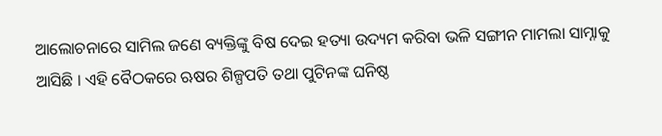ଆଲୋଚନାରେ ସାମିଲ ଜଣେ ବ୍ୟକ୍ତିଙ୍କୁ ବିଷ ଦେଇ ହତ୍ୟା ଉଦ୍ୟମ କରିବା ଭଳି ସଙ୍ଗୀନ ମାମଲା ସାମ୍ନାକୁ ଆସିଛି । ଏହି ବୈଠକରେ ଋଷର ଶିଳ୍ପପତି ତଥା ପୁଟିନଙ୍କ ଘନିଷ୍ଠ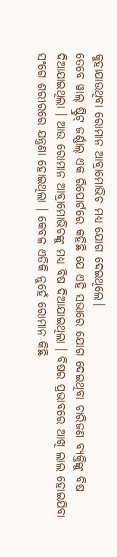କୁହାଯାଉଥିବା ରୋମାନ ଆବ୍ରାମୋଭିଚ ମଧ୍ୟ ଯୋଗ ଦେଇଥିଲେ।
ତେବେ ୱାଲ୍ ଷ୍ଟ୍ରିଟ୍ ଜର୍ଣ୍ଣାଲ୍ ଏକ ରିପୋର୍ଟରେ କହିଛି ଯେ ଏହି ସଭାରେ ଯୋଗ ଦେଇଥିବା ଚାରିଜଣ ବ୍ୟକ୍ତିଙ୍କୁ ବିଷ ଦିଆଯାଇଥିଲା । ଆଉ ରୋମାନ ଆବ୍ରାମୋଭିଚଙ୍କୁ ମଧ୍ୟ ବିଷ ଦିଆଯାଇଥିଲା । ବିଷର ପ୍ରଭାବରେ ଆଖି ଲାଲ ହୋଇଯିବା ସଂଗେ ଶରୀରରେ ଯନ୍ତ୍ରଣା ହୋଇଥିଲା । କେବଳ ଏତିକି ନୁହେଁ ରୋମାନ କିଛି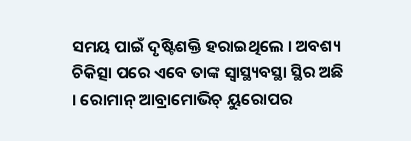ସମୟ ପାଇଁ ଦୃଷ୍ଟିଶକ୍ତି ହରାଇଥିଲେ । ଅବଶ୍ୟ ଚିକିତ୍ସା ପରେ ଏବେ ତାଙ୍କ ସ୍ୱାସ୍ଥ୍ୟବସ୍ଥା ସ୍ଥିର ଅଛି । ରୋମାନ୍ ଆବ୍ରାମୋଭିଚ୍ ୟୁରୋପର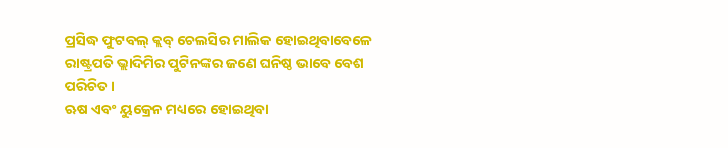ପ୍ରସିଦ୍ଧ ଫୁଟବଲ୍ କ୍ଲବ୍ ଚେଲସିର ମାଲିକ ହୋଇଥିବାବେଳେ ରାଷ୍ଟ୍ରପତି ଭ୍ଲାଦିମିର ପୁଟିନଙ୍କର ଜଣେ ଘନିଷ୍ଠ ଭାବେ ବେଶ ପରିଚିତ ।
ଋଷ ଏବଂ ୟୁକ୍ରେନ ମଧ୍ୟରେ ହୋଇଥିବା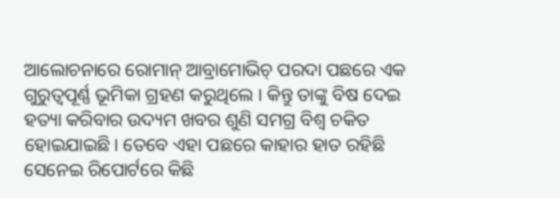ଆଲୋଚନାରେ ରୋମାନ୍ ଆବ୍ରାମୋଭିଚ୍ ପରଦା ପଛରେ ଏକ ଗୁରୁତ୍ୱପୂର୍ଣ୍ଣ ଭୂମିକା ଗ୍ରହଣ କରୁଥିଲେ । କିନ୍ତୁ ତାଙ୍କୁ ବିଷ ଦେଇ ହତ୍ୟା କରିବାର ଉଦ୍ୟମ ଖବର ଶୁଣି ସମଗ୍ର ବିଶ୍ୱ ଚକିତ ହୋଇଯାଇଛି। ତେବେ ଏହା ପଛରେ କାହାର ହାତ ରହିଛି ସେନେଇ ରିପୋର୍ଟରେ କିଛି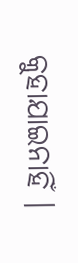କୁହାଯାଇନାହିଁ ।